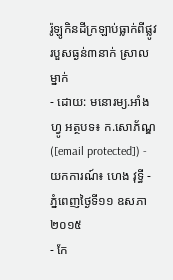រ៉ូឡូកិនដីក្រឡាប់ធ្លាក់ពីផ្លូវ របួសធ្ងន់៣នាក់ ស្រាលម្នាក់
- ដោយ: មនោរម្យ.អាំងហ្វូ អត្ថបទ៖ ក.សោភ័ណ្ឌ ([email protected]) - យកការណ៍៖ ហេង វុទ្ធី - ភ្នំពេញថ្ងៃទី១១ ឧសភា ២០១៥
- កែ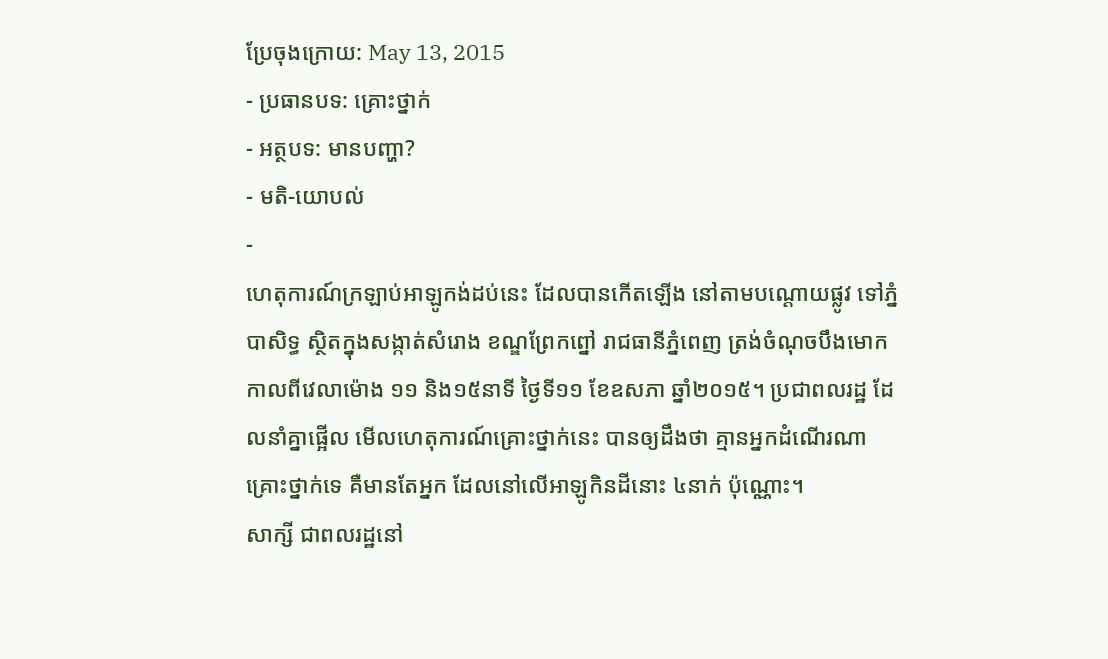ប្រែចុងក្រោយ: May 13, 2015
- ប្រធានបទ: គ្រោះថ្នាក់
- អត្ថបទ: មានបញ្ហា?
- មតិ-យោបល់
-
ហេតុការណ៍ក្រឡាប់អាឡូកង់ដប់នេះ ដែលបានកើតឡើង នៅតាមបណ្តោយផ្លូវ ទៅភ្នំបាសិទ្ធ ស្ថិតក្នុងសង្កាត់សំរោង ខណ្ឌព្រែកព្នៅ រាជធានីភ្នំពេញ ត្រង់ចំណុចបឹងមោក កាលពីវេលាម៉ោង ១១ និង១៥នាទី ថ្ងៃទី១១ ខែឧសភា ឆ្នាំ២០១៥។ ប្រជាពលរដ្ឋ ដែលនាំគ្នាផ្អើល មើលហេតុការណ៍គ្រោះថ្នាក់នេះ បានឲ្យដឹងថា គ្មានអ្នកដំណើរណាគ្រោះថ្នាក់ទេ គឺមានតែអ្នក ដែលនៅលើអាឡូកិនដីនោះ ៤នាក់ ប៉ុណ្ណោះ។
សាក្សី ជាពលរដ្ឋនៅ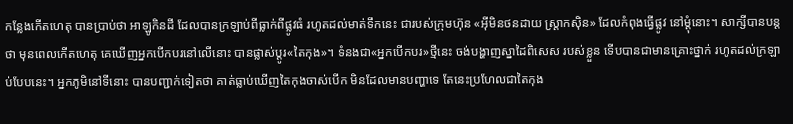កន្លែងកើតហេតុ បានប្រាប់ថា អាឡូកិនដី ដែលបានក្រឡាប់ពីធ្លាក់ពីផ្លូវធំ រហូតដល់មាត់ទឹកនេះ ជារបស់ក្រុមហ៊ុន «អ៊ីមិនថនដាយ ស្ត្រាកស៊ិន» ដែលកំពុងធ្វើផ្លូវ នៅម្តុំនោះ។ សាក្សីបានបន្តថា មុនពេលកើតហេតុ គេឃើញអ្នកបើកបរនៅលើនោះ បានផ្លាស់ប្តូរ«តៃកុង»។ ទំនងជា«អ្នកបើកបរ»ថ្មីនេះ ចង់បង្ហាញស្នាដៃពិសេស របស់ខ្លួន ទើបបានជាមានគ្រោះថ្នាក់ រហូតដល់ក្រឡាប់បែបនេះ។ អ្នកភូមិនៅទីនោះ បានបញ្ជាក់ទៀតថា គាត់ធ្លាប់ឃើញតៃកុងចាស់បើក មិនដែលមានបញ្ហាទេ តែនេះប្រហែលជាតៃកុង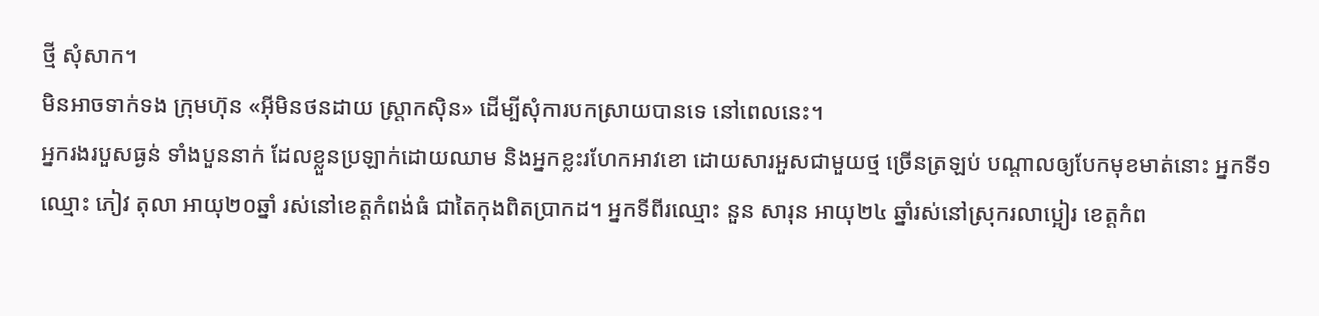ថ្មី សុំសាក។
មិនអាចទាក់ទង ក្រុមហ៊ុន «អ៊ីមិនថនដាយ ស្ត្រាកស៊ិន» ដើម្បីសុំការបកស្រាយបានទេ នៅពេលនេះ។
អ្នករងរបួសធ្ងន់ ទាំងបួននាក់ ដែលខ្លួនប្រឡាក់ដោយឈាម និងអ្នកខ្លះរហែកអាវខោ ដោយសារអួសជាមួយថ្ម ច្រើនត្រឡប់ បណ្តាលឲ្យបែកមុខមាត់នោះ អ្នកទី១ឈ្មោះ ភៀវ តុលា អាយុ២០ឆ្នាំ រស់នៅខេត្តកំពង់ធំ ជាតៃកុងពិតប្រាកដ។ អ្នកទីពីរឈ្មោះ នួន សារុន អាយុ២៤ ឆ្នាំរស់នៅស្រុករលាប្អៀរ ខេត្តកំព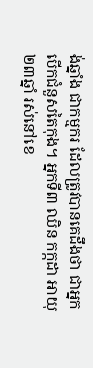ង់ឆ្នាំង ជាកម្មករ ដែលត្រូវបានគេដឹងថា ជាអ្នកបើកជំនួសតៃកុង។ អ្នកទី៣ ឈិន កក្កដា អាយុ២៣ឆ្នាំ រស់នៅខេ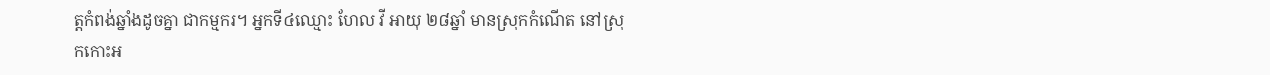ត្តកំពង់ឆ្នាំងដូចគ្នា ជាកម្មករ។ អ្នកទី៤ឈ្មោះ ហែល វី អាយុ ២៨ឆ្នាំ មានស្រុកកំណើត នៅស្រុកកោះអ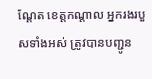ណ្តែត ខេត្តកណ្តាល អ្នករងរបួសទាំងអស់ ត្រូវបានបញ្ជូន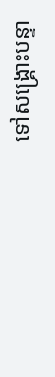ទៅសង្គ្រោះបន្ទា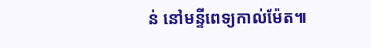ន់ នៅមន្ទីពេទ្យកាល់ម៉ែត៕